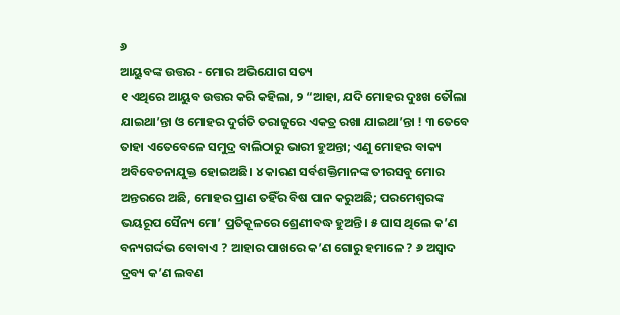୬
ଆୟୁବଙ୍କ ଉତ୍ତର - ମୋର ଅଭିଯୋଗ ସତ୍ୟ
୧ ଏଥିରେ ଆୟୁବ ଉତ୍ତର କରି କହିଲା, ୨ “ଆହା, ଯଦି ମୋହର ଦୁଃଖ ତୌଲା ଯାଇଥା’ନ୍ତା ଓ ମୋହର ଦୁର୍ଗତି ତରାଜୁରେ ଏକତ୍ର ରଖା ଯାଇଥା’ନ୍ତା ! ୩ ତେବେ ତାହା ଏତେବେଳେ ସମୁଦ୍ର ବାଲିଠାରୁ ଭାରୀ ହୁଅନ୍ତା; ଏଣୁ ମୋହର ବାକ୍ୟ ଅବିବେଚନାଯୁକ୍ତ ହୋଇଅଛି। ୪ କାରଣ ସର୍ବଶକ୍ତିମାନଙ୍କ ତୀରସବୁ ମୋର ଅନ୍ତରରେ ଅଛି, ମୋହର ପ୍ରାଣ ତହିଁର ବିଷ ପାନ କରୁଅଛି; ପରମେଶ୍ୱରଙ୍କ ଭୟରୂପ ସୈନ୍ୟ ମୋ’ ପ୍ରତିକୂଳରେ ଶ୍ରେଣୀବଦ୍ଧ ହୁଅନ୍ତି। ୫ ଘାସ ଥିଲେ କ’ଣ ବନ୍ୟଗର୍ଦ୍ଦଭ ବୋବାଏ ? ଆହାର ପାଖରେ କ’ଣ ଗୋରୁ ହମାଳେ ? ୬ ଅସ୍ୱାଦ ଦ୍ରବ୍ୟ କ’ଣ ଲବଣ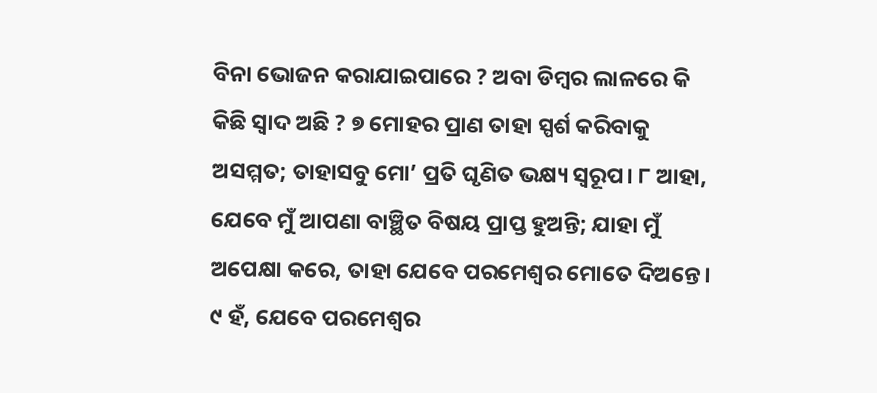ବିନା ଭୋଜନ କରାଯାଇପାରେ ? ଅବା ଡିମ୍ବର ଲାଳରେ କି କିଛି ସ୍ୱାଦ ଅଛି ? ୭ ମୋହର ପ୍ରାଣ ତାହା ସ୍ପର୍ଶ କରିବାକୁ ଅସମ୍ମତ; ତାହାସବୁ ମୋ’ ପ୍ରତି ଘୃଣିତ ଭକ୍ଷ୍ୟ ସ୍ୱରୂପ। ୮ ଆହା, ଯେବେ ମୁଁ ଆପଣା ବାଞ୍ଛିତ ବିଷୟ ପ୍ରାପ୍ତ ହୁଅନ୍ତି; ଯାହା ମୁଁ ଅପେକ୍ଷା କରେ, ତାହା ଯେବେ ପରମେଶ୍ୱର ମୋତେ ଦିଅନ୍ତେ। ୯ ହଁ, ଯେବେ ପରମେଶ୍ୱର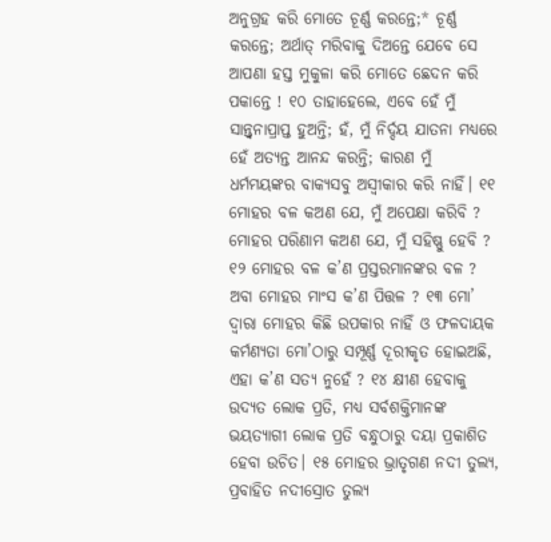ଅନୁଗ୍ରହ କରି ମୋତେ ଚୂର୍ଣ୍ଣ କରନ୍ତେ;* ଚୂର୍ଣ୍ଣ କରନ୍ତେ; ଅର୍ଥାତ୍ ମରିବାକୁ ଦିଅନ୍ତେ ଯେବେ ସେ ଆପଣା ହସ୍ତ ମୁକୁଳା କରି ମୋତେ ଛେଦନ କରି ପକାନ୍ତେ ! ୧୦ ତାହାହେଲେ, ଏବେ ହେଁ ମୁଁ ସାନ୍ତ୍ୱନାପ୍ରାପ୍ତ ହୁଅନ୍ତି; ହଁ, ମୁଁ ନିର୍ଦ୍ଦୟ ଯାତନା ମଧ୍ୟରେ ହେଁ ଅତ୍ୟନ୍ତ ଆନନ୍ଦ କରନ୍ତି; କାରଣ ମୁଁ ଧର୍ମମୟଙ୍କର ବାକ୍ୟସବୁ ଅସ୍ୱୀକାର କରି ନାହିଁ। ୧୧ ମୋହର ବଳ କଅଣ ଯେ, ମୁଁ ଅପେକ୍ଷା କରିବି ? ମୋହର ପରିଣାମ କଅଣ ଯେ, ମୁଁ ସହିଷ୍ଣୁ ହେବି ? ୧୨ ମୋହର ବଳ କ’ଣ ପ୍ରସ୍ତରମାନଙ୍କର ବଳ ? ଅବା ମୋହର ମାଂସ କ’ଣ ପିତ୍ତଳ ? ୧୩ ମୋ’ ଦ୍ୱାରା ମୋହର କିଛି ଉପକାର ନାହିଁ ଓ ଫଳଦାୟକ କର୍ମଣ୍ୟତା ମୋ’ଠାରୁ ସମ୍ପୂର୍ଣ୍ଣ ଦୂରୀକୃତ ହୋଇଅଛି, ଏହା କ’ଣ ସତ୍ୟ ନୁହେଁ ? ୧୪ କ୍ଷୀଣ ହେବାକୁ ଉଦ୍ୟତ ଲୋକ ପ୍ରତି, ମଧ୍ୟ ସର୍ବଶକ୍ତିମାନଙ୍କ ଭୟତ୍ୟାଗୀ ଲୋକ ପ୍ରତି ବନ୍ଧୁଠାରୁ ଦୟା ପ୍ରକାଶିତ ହେବା ଉଚିତ। ୧୫ ମୋହର ଭ୍ରାତୃଗଣ ନଦୀ ତୁଲ୍ୟ, ପ୍ରବାହିତ ନଦୀସ୍ରୋତ ତୁଲ୍ୟ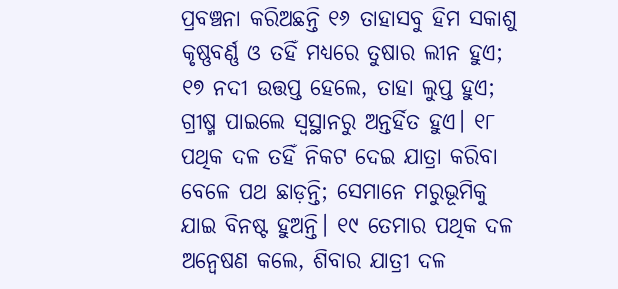ପ୍ରବଞ୍ଚନା କରିଅଛନ୍ତି ୧୬ ତାହାସବୁ ହିମ ସକାଶୁ କୃଷ୍ଣବର୍ଣ୍ଣ ଓ ତହିଁ ମଧ୍ୟରେ ତୁଷାର ଲୀନ ହୁଏ; ୧୭ ନଦୀ ଉତ୍ତପ୍ତ ହେଲେ, ତାହା ଲୁପ୍ତ ହୁଏ; ଗ୍ରୀଷ୍ମ ପାଇଲେ ସ୍ୱସ୍ଥାନରୁ ଅନ୍ତର୍ହିତ ହୁଏ। ୧୮ ପଥିକ ଦଳ ତହିଁ ନିକଟ ଦେଇ ଯାତ୍ରା କରିବା ବେଳେ ପଥ ଛାଡ଼ନ୍ତି; ସେମାନେ ମରୁଭୂମିକୁ ଯାଇ ବିନଷ୍ଟ ହୁଅନ୍ତି। ୧୯ ତେମାର ପଥିକ ଦଳ ଅନ୍ଵେଷଣ କଲେ, ଶିବାର ଯାତ୍ରୀ ଦଳ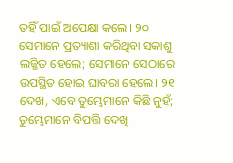ତହିଁ ପାଇଁ ଅପେକ୍ଷା କଲେ। ୨୦ ସେମାନେ ପ୍ରତ୍ୟାଶା କରିଥିବା ସକାଶୁ ଲଜ୍ଜିତ ହେଲେ; ସେମାନେ ସେଠାରେ ଉପସ୍ଥିତ ହୋଇ ଘାବରା ହେଲେ। ୨୧ ଦେଖ, ଏବେ ତୁମ୍ଭେମାନେ କିଛି ନୁହଁ; ତୁମ୍ଭେମାନେ ବିପତ୍ତି ଦେଖି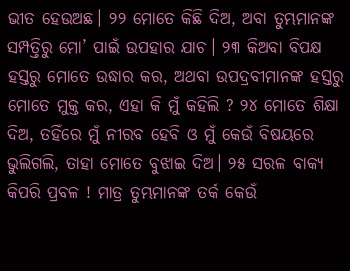ଭୀତ ହେଉଅଛ। ୨୨ ମୋତେ କିଛି ଦିଅ, ଅବା ତୁମ୍ଭମାନଙ୍କ ସମ୍ପତ୍ତିରୁ ମୋ’ ପାଇଁ ଉପହାର ଯାଚ। ୨୩ କିଅବା ବିପକ୍ଷ ହସ୍ତରୁ ମୋତେ ଉଦ୍ଧାର କର, ଅଥବା ଉପଦ୍ରବୀମାନଙ୍କ ହସ୍ତରୁ ମୋତେ ମୁକ୍ତ କର, ଏହା କି ମୁଁ କହିଲି ? ୨୪ ମୋତେ ଶିକ୍ଷା ଦିଅ, ତହିଁରେ ମୁଁ ନୀରବ ହେବି ଓ ମୁଁ କେଉଁ ବିଷୟରେ ଭୁଲିଗଲି, ତାହା ମୋତେ ବୁଝାଇ ଦିଅ। ୨୫ ସରଳ ବାକ୍ୟ କିପରି ପ୍ରବଳ ! ମାତ୍ର ତୁମ୍ଭମାନଙ୍କ ତର୍କ କେଉଁ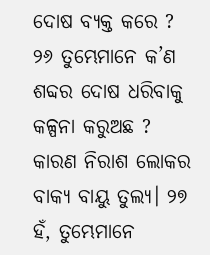ଦୋଷ ବ୍ୟକ୍ତ କରେ ? ୨୬ ତୁମ୍ଭେମାନେ କ’ଣ ଶବ୍ଦର ଦୋଷ ଧରିବାକୁ କଳ୍ପନା କରୁଅଛ ? କାରଣ ନିରାଶ ଲୋକର ବାକ୍ୟ ବାୟୁ ତୁଲ୍ୟ। ୨୭ ହଁ, ତୁମ୍ଭେମାନେ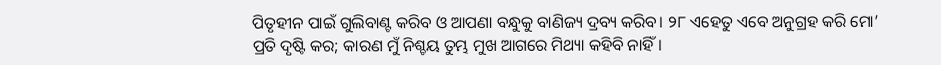ପିତୃହୀନ ପାଇଁ ଗୁଲିବାଣ୍ଟ କରିବ ଓ ଆପଣା ବନ୍ଧୁକୁ ବାଣିଜ୍ୟ ଦ୍ରବ୍ୟ କରିବ। ୨୮ ଏହେତୁ ଏବେ ଅନୁଗ୍ରହ କରି ମୋ’ ପ୍ରତି ଦୃଷ୍ଟି କର; କାରଣ ମୁଁ ନିଶ୍ଚୟ ତୁମ୍ଭ ମୁଖ ଆଗରେ ମିଥ୍ୟା କହିବି ନାହିଁ।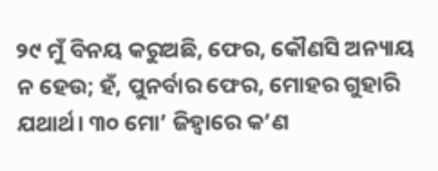୨୯ ମୁଁ ବିନୟ କରୁଅଛି, ଫେର, କୌଣସି ଅନ୍ୟାୟ ନ ହେଉ; ହଁ, ପୁନର୍ବାର ଫେର, ମୋହର ଗୁହାରି ଯଥାର୍ଥ। ୩୦ ମୋ’ ଜିହ୍ୱାରେ କ’ଣ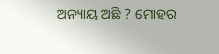ଅନ୍ୟାୟ ଅଛି ? ମୋହର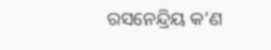ରସନେନ୍ଦ୍ରିୟ କ’ଣ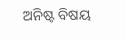ଅନିଷ୍ଟ ବିଷୟ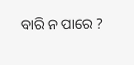ବାରି ନ ପାରେ ?